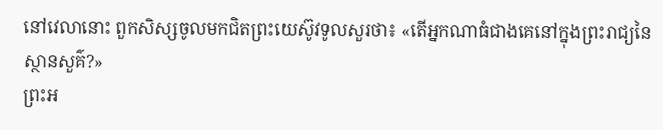នៅវេលានោះ ពួកសិស្សចូលមកជិតព្រះយេស៊ូវទូលសួរថា៖ «តើអ្នកណាធំជាងគេនៅក្នុងព្រះរាជ្យនៃស្ថានសួគ៌?»
ព្រះអ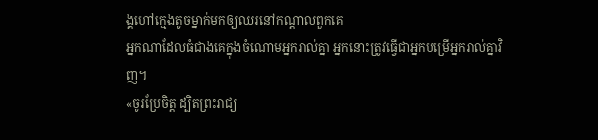ង្គហៅក្មេងតូចម្នាក់មកឲ្យឈរនៅកណ្តាលពួកគេ
អ្នកណាដែលធំជាងគេក្នុងចំណោមអ្នករាល់គ្នា អ្នកនោះត្រូវធ្វើជាអ្នកបម្រើអ្នករាល់គ្នាវិញ។
«ចូរប្រែចិត្ត ដ្បិតព្រះរាជ្យ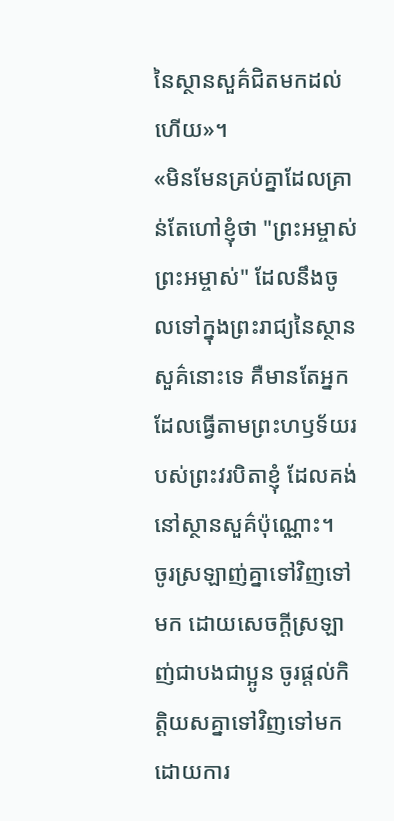នៃស្ថានសួគ៌ជិតមកដល់ហើយ»។
«មិនមែនគ្រប់គ្នាដែលគ្រាន់តែហៅខ្ញុំថា "ព្រះអម្ចាស់ ព្រះអម្ចាស់" ដែលនឹងចូលទៅក្នុងព្រះរាជ្យនៃស្ថានសួគ៌នោះទេ គឺមានតែអ្នកដែលធ្វើតាមព្រះហឫទ័យរបស់ព្រះវរបិតាខ្ញុំ ដែលគង់នៅស្ថានសួគ៌ប៉ុណ្ណោះ។
ចូរស្រឡាញ់គ្នាទៅវិញទៅមក ដោយសេចក្ដីស្រឡាញ់ជាបងជាប្អូន ចូរផ្តល់កិត្តិយសគ្នាទៅវិញទៅមក ដោយការ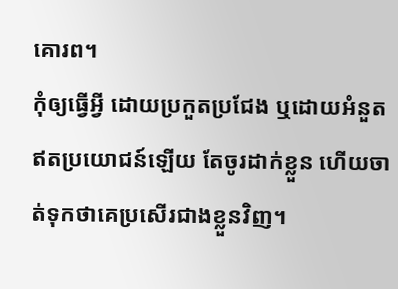គោរព។
កុំឲ្យធ្វើអ្វី ដោយប្រកួតប្រជែង ឬដោយអំនួតឥតប្រយោជន៍ឡើយ តែចូរដាក់ខ្លួន ហើយចាត់ទុកថាគេប្រសើរជាងខ្លួនវិញ។